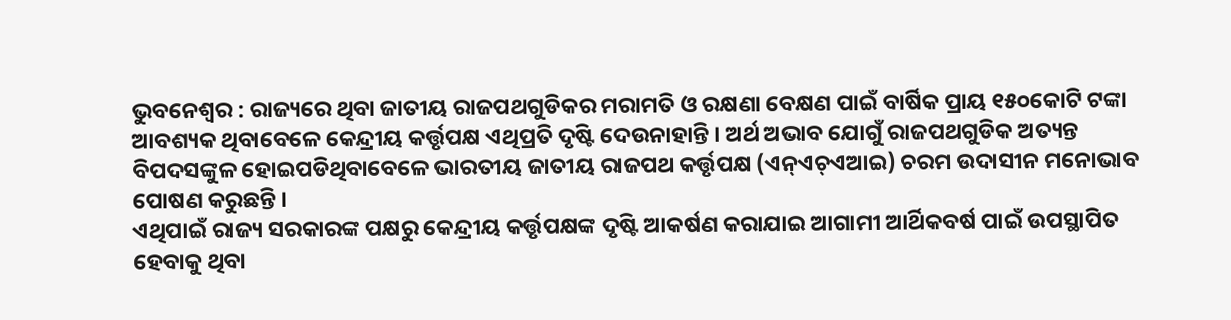ଭୁବନେଶ୍ୱର : ରାଜ୍ୟରେ ଥିବା ଜାତୀୟ ରାଜପଥଗୁଡିକର ମରାମତି ଓ ରକ୍ଷଣା ବେକ୍ଷଣ ପାଇଁ ବାର୍ଷିକ ପ୍ରାୟ ୧୫୦କୋଟି ଟଙ୍କା ଆବଶ୍ୟକ ଥିବାବେଳେ କେନ୍ଦ୍ରୀୟ କର୍ତ୍ତୃପକ୍ଷ ଏଥିପ୍ରତି ଦୃଷ୍ଟି ଦେଉନାହାନ୍ତି । ଅର୍ଥ ଅଭାବ ଯୋଗୁଁ ରାଜପଥଗୁଡିକ ଅତ୍ୟନ୍ତ ବିପଦସଙ୍କୁଳ ହୋଇପଡିଥିବାବେଳେ ଭାରତୀୟ ଜାତୀୟ ରାଜପଥ କର୍ତ୍ତୃପକ୍ଷ (ଏନ୍ଏଚ୍ଏଆଇ) ଚରମ ଉଦାସୀନ ମନୋଭାବ ପୋଷଣ କରୁଛନ୍ତି ।
ଏଥିପାଇଁ ରାଜ୍ୟ ସରକାରଙ୍କ ପକ୍ଷରୁ କେନ୍ଦ୍ରୀୟ କର୍ତ୍ତୃପକ୍ଷଙ୍କ ଦୃଷ୍ଟି ଆକର୍ଷଣ କରାଯାଇ ଆଗାମୀ ଆର୍ଥିକବର୍ଷ ପାଇଁ ଉପସ୍ଥାପିତ ହେବାକୁ ଥିବା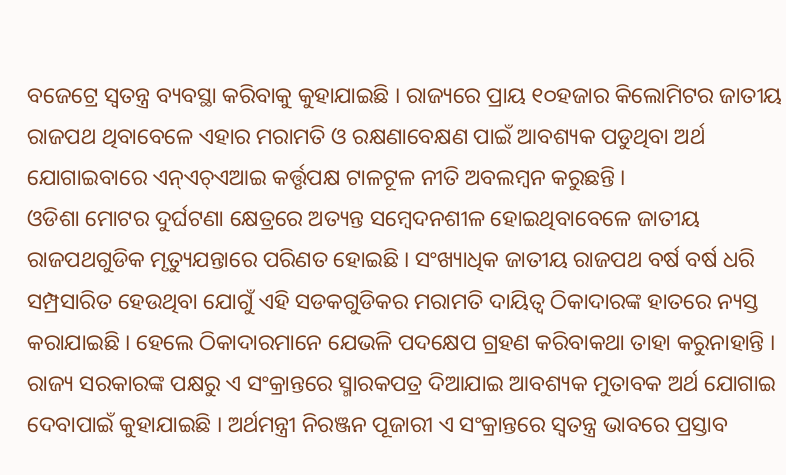ବଜେଟ୍ରେ ସ୍ୱତନ୍ତ୍ର ବ୍ୟବସ୍ଥା କରିବାକୁ କୁହାଯାଇଛି । ରାଜ୍ୟରେ ପ୍ରାୟ ୧୦ହଜାର କିଲୋମିଟର ଜାତୀୟ ରାଜପଥ ଥିବାବେଳେ ଏହାର ମରାମତି ଓ ରକ୍ଷଣାବେକ୍ଷଣ ପାଇଁ ଆବଶ୍ୟକ ପଡୁଥିବା ଅର୍ଥ ଯୋଗାଇବାରେ ଏନ୍ଏଚ୍ଏଆଇ କର୍ତ୍ତୃପକ୍ଷ ଟାଳଟୂଳ ନୀତି ଅବଲମ୍ବନ କରୁଛନ୍ତି ।
ଓଡିଶା ମୋଟର ଦୁର୍ଘଟଣା କ୍ଷେତ୍ରରେ ଅତ୍ୟନ୍ତ ସମ୍ବେଦନଶୀଳ ହୋଇଥିବାବେଳେ ଜାତୀୟ ରାଜପଥଗୁଡିକ ମୃତ୍ୟୁଯନ୍ତାରେ ପରିଣତ ହୋଇଛି । ସଂଖ୍ୟାଧିକ ଜାତୀୟ ରାଜପଥ ବର୍ଷ ବର୍ଷ ଧରି ସମ୍ପ୍ରସାରିତ ହେଉଥିବା ଯୋଗୁଁ ଏହି ସଡକଗୁଡିକର ମରାମତି ଦାୟିତ୍ୱ ଠିକାଦାରଙ୍କ ହାତରେ ନ୍ୟସ୍ତ କରାଯାଇଛି । ହେଲେ ଠିକାଦାରମାନେ ଯେଭଳି ପଦକ୍ଷେପ ଗ୍ରହଣ କରିବାକଥା ତାହା କରୁନାହାନ୍ତି । ରାଜ୍ୟ ସରକାରଙ୍କ ପକ୍ଷରୁ ଏ ସଂକ୍ରାନ୍ତରେ ସ୍ମାରକପତ୍ର ଦିଆଯାଇ ଆବଶ୍ୟକ ମୁତାବକ ଅର୍ଥ ଯୋଗାଇ ଦେବାପାଇଁ କୁହାଯାଇଛି । ଅର୍ଥମନ୍ତ୍ରୀ ନିରଞ୍ଜନ ପୂଜାରୀ ଏ ସଂକ୍ରାନ୍ତରେ ସ୍ୱତନ୍ତ୍ର ଭାବରେ ପ୍ରସ୍ତାବ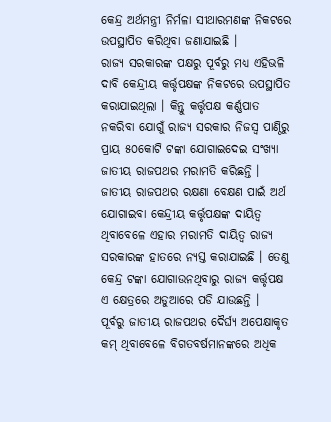କେନ୍ଦ୍ର ଅର୍ଥମନ୍ତ୍ରୀ ନିର୍ମଳା ସୀଥାରମଣଙ୍କ ନିକଟରେ ଉପସ୍ଥାପିତ କରିଥିବା ଜଣାଯାଇଛି ।
ରାଜ୍ୟ ସରକାରଙ୍କ ପକ୍ଷରୁ ପୂର୍ବରୁ ମଧ୍ୟ ଏହିଭଳି ଦାବି କେନ୍ଦ୍ରୀୟ କର୍ତ୍ତୃପକ୍ଷଙ୍କ ନିକଟରେ ଉପସ୍ଥାପିତ କରାଯାଇଥିଲା । କିନ୍ତୁ କର୍ତ୍ତୃପକ୍ଷ କର୍ଣ୍ଣପାତ ନକରିବା ଯୋଗୁଁ ରାଜ୍ୟ ସରକାର ନିଜସ୍ୱ ପାଣ୍ଠିରୁ ପ୍ରାୟ ୫୦କୋଟି ଟଙ୍କା ଯୋଗାଇଦେଇ ସଂଖ୍ୟା ଜାତୀୟ ରାଜପଥର ମରାମତି କରିଛନ୍ତି । ଜାତୀୟ ରାଜପଥର ରକ୍ଷଣା ବେକ୍ଷଣ ପାଇଁ ଅର୍ଥ ଯୋଗାଇବା କେନ୍ଦ୍ରୀୟ କର୍ତ୍ତୃପକ୍ଷଙ୍କ ଦାୟିତ୍ୱ ଥିବାବେଳେ ଏହାର ମରାମତି ଦାୟିତ୍ୱ ରାଜ୍ୟ ସରକାରଙ୍କ ହାତରେ ନ୍ୟସ୍ତ କରାଯାଇଛି । ତେଣୁ କେନ୍ଦ୍ର ଟଙ୍କା ଯୋଗାଉନଥିବାରୁ ରାଜ୍ୟ କର୍ତ୍ତୃପକ୍ଷ ଏ କ୍ଷେତ୍ରରେ ଅଡୁଆରେ ପଡି ଯାଉଛନ୍ତି ।
ପୂର୍ବରୁ ଜାତୀୟ ରାଜପଥର ଦୈର୍ଘ୍ୟ ଅପେକ୍ଷାକୃତ କମ୍ ଥିବାବେଳେ ବିଗତବର୍ଷମାନଙ୍କରେ ଅଧିକ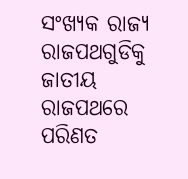ସଂଖ୍ୟକ ରାଜ୍ୟ ରାଜପଥଗୁଡିକୁ ଜାତୀୟ ରାଜପଥରେ ପରିଣତ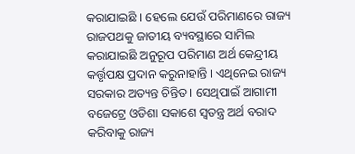କରାଯାଇଛି । ହେଲେ ଯେଉଁ ପରିମାଣରେ ରାଜ୍ୟ ରାଜପଥକୁ ଜାତୀୟ ବ୍ୟବସ୍ଥାରେ ସାମିଲ କରାଯାଇଛି ଅନୁରୂପ ପରିମାଣ ଅର୍ଥ କେନ୍ଦ୍ରୀୟ କର୍ତ୍ତୃପକ୍ଷ ପ୍ରଦାନ କରୁନାହାନ୍ତି । ଏଥିନେଇ ରାଜ୍ୟ ସରକାର ଅତ୍ୟନ୍ତ ଚିନ୍ତିତ । ସେଥିପାଇଁ ଆଗାମୀ ବଜେଟ୍ରେ ଓଡିଶା ସକାଶେ ସ୍ୱତନ୍ତ୍ର ଅର୍ଥ ବରାଦ କରିବାକୁ ରାଜ୍ୟ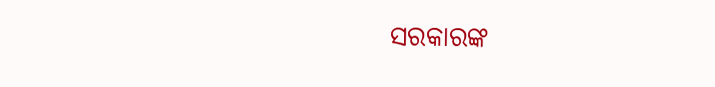ସରକାରଙ୍କ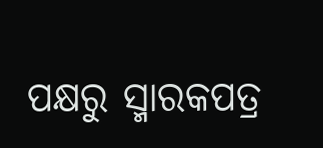ପକ୍ଷରୁ ସ୍ମାରକପତ୍ର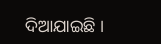ଦିଆଯାଇଛି ।